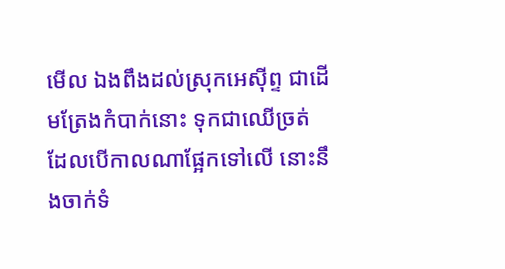មើល ឯងពឹងដល់ស្រុកអេស៊ីព្ទ ជាដើមត្រែងកំបាក់នោះ ទុកជាឈើច្រត់ ដែលបើកាលណាផ្អែកទៅលើ នោះនឹងចាក់ទំ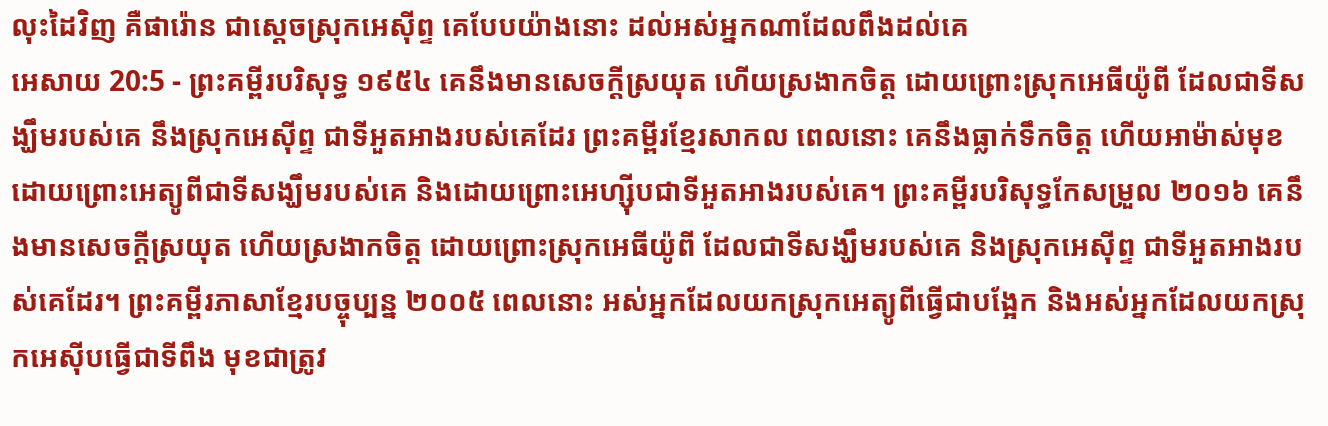លុះដៃវិញ គឺផារ៉ោន ជាស្តេចស្រុកអេស៊ីព្ទ គេបែបយ៉ាងនោះ ដល់អស់អ្នកណាដែលពឹងដល់គេ
អេសាយ 20:5 - ព្រះគម្ពីរបរិសុទ្ធ ១៩៥៤ គេនឹងមានសេចក្ដីស្រយុត ហើយស្រងាកចិត្ត ដោយព្រោះស្រុកអេធីយ៉ូពី ដែលជាទីសង្ឃឹមរបស់គេ នឹងស្រុកអេស៊ីព្ទ ជាទីអួតអាងរបស់គេដែរ ព្រះគម្ពីរខ្មែរសាកល ពេលនោះ គេនឹងធ្លាក់ទឹកចិត្ត ហើយអាម៉ាស់មុខ ដោយព្រោះអេត្យូពីជាទីសង្ឃឹមរបស់គេ និងដោយព្រោះអេហ្ស៊ីបជាទីអួតអាងរបស់គេ។ ព្រះគម្ពីរបរិសុទ្ធកែសម្រួល ២០១៦ គេនឹងមានសេចក្ដីស្រយុត ហើយស្រងាកចិត្ត ដោយព្រោះស្រុកអេធីយ៉ូពី ដែលជាទីសង្ឃឹមរបស់គេ និងស្រុកអេស៊ីព្ទ ជាទីអួតអាងរបស់គេដែរ។ ព្រះគម្ពីរភាសាខ្មែរបច្ចុប្បន្ន ២០០៥ ពេលនោះ អស់អ្នកដែលយកស្រុកអេត្យូពីធ្វើជាបង្អែក និងអស់អ្នកដែលយកស្រុកអេស៊ីបធ្វើជាទីពឹង មុខជាត្រូវ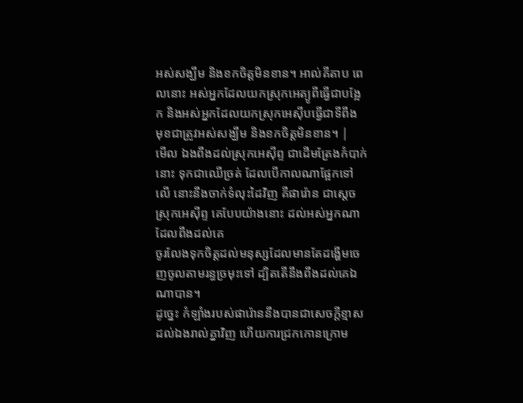អស់សង្ឃឹម និងខកចិត្តមិនខាន។ អាល់គីតាប ពេលនោះ អស់អ្នកដែលយកស្រុកអេត្យូពីធ្វើជាបង្អែក និងអស់អ្នកដែលយកស្រុកអេស៊ីបធ្វើជាទីពឹង មុខជាត្រូវអស់សង្ឃឹម និងខកចិត្តមិនខាន។ |
មើល ឯងពឹងដល់ស្រុកអេស៊ីព្ទ ជាដើមត្រែងកំបាក់នោះ ទុកជាឈើច្រត់ ដែលបើកាលណាផ្អែកទៅលើ នោះនឹងចាក់ទំលុះដៃវិញ គឺផារ៉ោន ជាស្តេចស្រុកអេស៊ីព្ទ គេបែបយ៉ាងនោះ ដល់អស់អ្នកណាដែលពឹងដល់គេ
ចូរលែងទុកចិត្តដល់មនុស្សដែលមានតែដង្ហើមចេញចូលតាមរន្ធច្រមុះទៅ ដ្បិតតើនឹងពឹងដល់គេឯណាបាន។
ដូច្នេះ កំឡាំងរបស់ផារ៉ោននឹងបានជាសេចក្ដីខ្មាសដល់ឯងរាល់គ្នាវិញ ហើយការជ្រកកោនក្រោម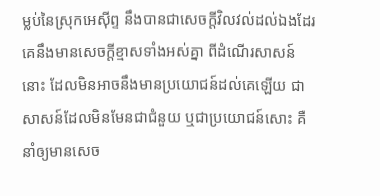ម្លប់នៃស្រុកអេស៊ីព្ទ នឹងបានជាសេចក្ដីវិលវល់ដល់ឯងដែរ
គេនឹងមានសេចក្ដីខ្មាសទាំងអស់គ្នា ពីដំណើរសាសន៍នោះ ដែលមិនអាចនឹងមានប្រយោជន៍ដល់គេឡើយ ជាសាសន៍ដែលមិនមែនជាជំនួយ ឬជាប្រយោជន៍សោះ គឺនាំឲ្យមានសេច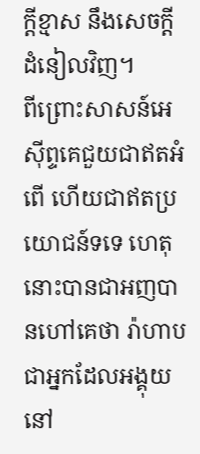ក្ដីខ្មាស នឹងសេចក្ដីដំនៀលវិញ។
ពីព្រោះសាសន៍អេស៊ីព្ទគេជួយជាឥតអំពើ ហើយជាឥតប្រយោជន៍ទទេ ហេតុនោះបានជាអញបានហៅគេថា រ៉ាហាប ជាអ្នកដែលអង្គុយនៅ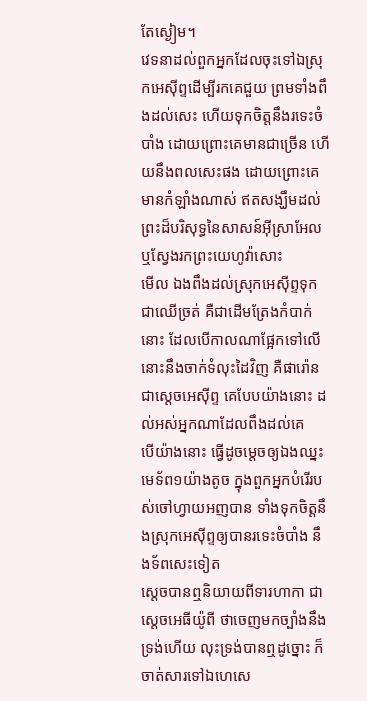តែស្ងៀម។
វេទនាដល់ពួកអ្នកដែលចុះទៅឯស្រុកអេស៊ីព្ទដើម្បីរកគេជួយ ព្រមទាំងពឹងដល់សេះ ហើយទុកចិត្តនឹងរទេះចំបាំង ដោយព្រោះគេមានជាច្រើន ហើយនឹងពលសេះផង ដោយព្រោះគេមានកំឡាំងណាស់ ឥតសង្ឃឹមដល់ព្រះដ៏បរិសុទ្ធនៃសាសន៍អ៊ីស្រាអែល ឬស្វែងរកព្រះយេហូវ៉ាសោះ
មើល ឯងពឹងដល់ស្រុកអេស៊ីព្ទទុកជាឈើច្រត់ គឺជាដើមត្រែងកំបាក់នោះ ដែលបើកាលណាផ្អែកទៅលើ នោះនឹងចាក់ទំលុះដៃវិញ គឺផារ៉ោន ជាស្តេចអេស៊ីព្ទ គេបែបយ៉ាងនោះ ដល់អស់អ្នកណាដែលពឹងដល់គេ
បើយ៉ាងនោះ ធ្វើដូចម្តេចឲ្យឯងឈ្នះមេទ័ព១យ៉ាងតូច ក្នុងពួកអ្នកបំរើរបស់ចៅហ្វាយអញបាន ទាំងទុកចិត្តនឹងស្រុកអេស៊ីព្ទឲ្យបានរទេះចំបាំង នឹងទ័ពសេះទៀត
ស្តេចបានឮនិយាយពីទារហាកា ជាស្តេចអេធីយ៉ូពី ថាចេញមកច្បាំងនឹងទ្រង់ហើយ លុះទ្រង់បានឮដូច្នោះ ក៏ចាត់សារទៅឯហេសេ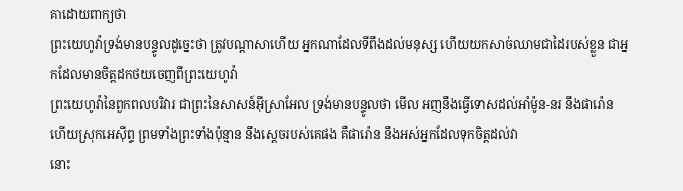គាដោយពាក្យថា
ព្រះយេហូវ៉ាទ្រង់មានបន្ទូលដូច្នេះថា ត្រូវបណ្តាសាហើយ អ្នកណាដែលទីពឹងដល់មនុស្ស ហើយយកសាច់ឈាមជាដៃរបស់ខ្លួន ជាអ្នកដែលមានចិត្តដកថយចេញពីព្រះយេហូវ៉ា
ព្រះយេហូវ៉ានៃពួកពលបរិវារ ជាព្រះនៃសាសន៍អ៊ីស្រាអែល ទ្រង់មានបន្ទូលថា មើល អញនឹងធ្វើទោសដល់អាំម៉ូន-នរ នឹងផារ៉ោន ហើយស្រុកអេស៊ីព្ទ ព្រមទាំងព្រះទាំងប៉ុន្មាន នឹងស្តេចរបស់គេផង គឺផារ៉ោន នឹងអស់អ្នកដែលទុកចិត្តដល់វា
នោះ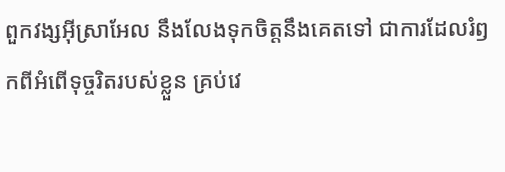ពួកវង្សអ៊ីស្រាអែល នឹងលែងទុកចិត្តនឹងគេតទៅ ជាការដែលរំឭកពីអំពើទុច្ចរិតរបស់ខ្លួន គ្រប់វេ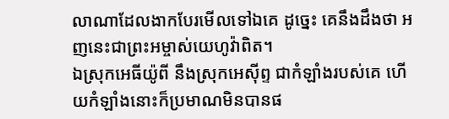លាណាដែលងាកបែរមើលទៅឯគេ ដូច្នេះ គេនឹងដឹងថា អញនេះជាព្រះអម្ចាស់យេហូវ៉ាពិត។
ឯស្រុកអេធីយ៉ូពី នឹងស្រុកអេស៊ីព្ទ ជាកំឡាំងរបស់គេ ហើយកំឡាំងនោះក៏ប្រមាណមិនបានផ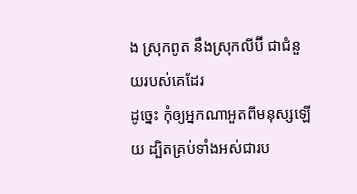ង ស្រុកពូត នឹងស្រុកលីប៊ី ជាជំនួយរបស់គេដែរ
ដូច្នេះ កុំឲ្យអ្នកណាអួតពីមនុស្សឡើយ ដ្បិតគ្រប់ទាំងអស់ជារប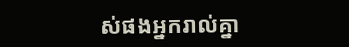ស់ផងអ្នករាល់គ្នា